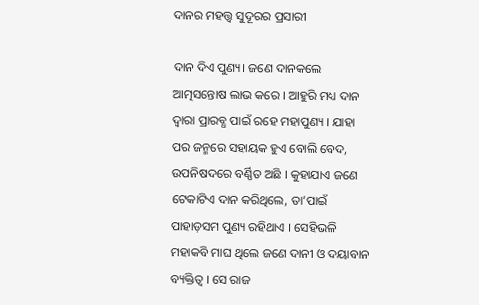ଦାନର ମହତ୍ତ୍ୱ ସୁଦୂରର ପ୍ରସାରୀ

ଦାନ ଦିଏ ପୁଣ୍ୟ। ଜଣେ ଦାନକଲେ ଆତ୍ମସନ୍ତୋଷ ଲାଭ କରେ । ଆହୁରି ମଧ୍ୟ ଦାନ ଦ୍ୱାରା ପ୍ରାରବ୍ଧ ପାଇଁ ରହେ ମହାପୁଣ୍ୟ । ଯାହା ପର ଜନ୍ମରେ ସହାୟକ ହୁଏ ବୋଲି ବେଦ, ଉପନିଷଦରେ ବର୍ଣ୍ଣିତ ଅଛି । କୁହାଯାଏ ଜଣେ ଟେକାଟିଏ ଦାନ କରିଥିଲେ, ତା’ପାଇଁ ପାହାଡ଼ସମ ପୁଣ୍ୟ ରହିଥାଏ । ସେହିଭଳି ମହାକବି ମାଘ ଥିଲେ ଜଣେ ଦାନୀ ଓ ଦୟାବାନ ବ୍ୟକ୍ତିତ୍ୱ । ସେ ରାଜ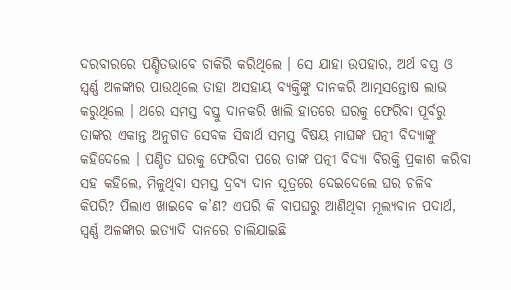ଦରବାରରେ ପଣ୍ଡିତଭାବେ ଚାକିରି କରିଥିଲେ । ସେ ଯାହା ଉପହାର, ଅର୍ଥ ବସ୍ତ୍ର ଓ ସ୍ୱର୍ଣ୍ଣ ଅଳଙ୍କାର ପାଉଥିଲେ ତାହା ଅସହାୟ ବ୍ୟକ୍ତିଙ୍କୁ ଦାନକରି ଆତ୍ମସନ୍ତୋଷ ଲାଭ କରୁଥିଲେ । ଥରେ ସମସ୍ତ ବସ୍ତୁ ଦାନକରି ଖାଲି ହାତରେ ଘରକୁ ଫେରିବା ପୂର୍ବରୁ ତାଙ୍କର ଏକାନ୍ତ ଅନୁଗତ ସେବକ ସିଦ୍ଧାର୍ଥ ସମସ୍ତ ବିଷୟ ମାଘଙ୍କ ପତ୍ନୀ ବିଦ୍ୟାଙ୍କୁ କହିଦେଲେ । ପଣ୍ଡିତ ଘରକୁ ଫେରିବା ପରେ ତାଙ୍କ ପତ୍ନୀ ବିଦ୍ୟା ବିରକ୍ତି ପ୍ରକାଶ କରିବା ସହ କହିଲେ, ମିଳୁଥିବା ସମସ୍ତ ଦ୍ରବ୍ୟ ଦାନ ସୂତ୍ରରେ ଦେଇଦେଲେ ଘର ଚଳିବ କିପରି? ପିଲାଏ ଖାଇବେ କ’ଣ? ଏପରି କି ବାପଘରୁ ଆଣିଥିବା ମୂଲ୍ୟବାନ ପଦାର୍ଥ, ସ୍ୱର୍ଣ୍ଣ ଅଳଙ୍କାର ଇତ୍ୟାଦି ଦାନରେ ଚାଲିଯାଇଛି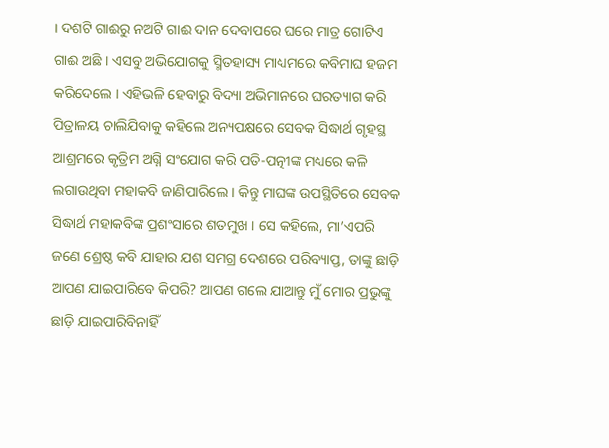। ଦଶଟି ଗାଈରୁ ନଅଟି ଗାଈ ଦାନ ଦେବାପରେ ଘରେ ମାତ୍ର ଗୋଟିଏ ଗାଈ ଅଛି । ଏସବୁ ଅଭିଯୋଗକୁ ସ୍ମିତହାସ୍ୟ ମାଧ୍ୟମରେ କବିମାଘ ହଜମ କରିଦେଲେ । ଏହିଭଳି ହେବାରୁ ବିଦ୍ୟା ଅଭିମାନରେ ଘରତ୍ୟାଗ କରି ପିତ୍ରାଳୟ ଚାଲିଯିବାକୁ କହିଲେ ଅନ୍ୟପକ୍ଷରେ ସେବକ ସିଦ୍ଧାର୍ଥ ଗୃହସ୍ଥ ଆଶ୍ରମରେ କୃତ୍ରିମ ଅଗ୍ନି ସଂଯୋଗ କରି ପତି-ପତ୍ନୀଙ୍କ ମଧ୍ୟରେ କଳି ଲଗାଉଥିବା ମହାକବି ଜାଣିପାରିଲେ । କିନ୍ତୁ ମାଘଙ୍କ ଉପସ୍ଥିତିରେ ସେବକ ସିଦ୍ଧାର୍ଥ ମହାକବିଙ୍କ ପ୍ରଶଂସାରେ ଶତମୁଖ । ସେ କହିଲେ, ମା’ଏପରି ଜଣେ ଶ୍ରେଷ୍ଠ କବି ଯାହାର ଯଶ ସମଗ୍ର ଦେଶରେ ପରିବ୍ୟାପ୍ତ, ତାଙ୍କୁ ଛାଡ଼ି ଆପଣ ଯାଇପାରିବେ କିପରି? ଆପଣ ଗଲେ ଯାଆନ୍ତୁ ମୁଁ ମୋର ପ୍ରଭୁଙ୍କୁ ଛାଡ଼ି ଯାଇପାରିବିନାହିଁ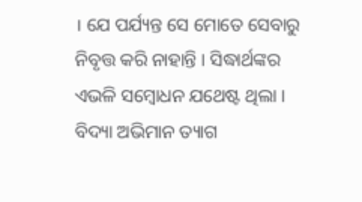। ଯେ ପର୍ଯ୍ୟନ୍ତ ସେ ମୋତେ ସେବାରୁ ନିବୃତ୍ତ କରି ନାହାନ୍ତି । ସିଦ୍ଧାର୍ଥଙ୍କର ଏଭଳି ସମ୍ବୋଧନ ଯଥେଷ୍ଟ ଥିଲା । ବିଦ୍ୟା ଅଭିମାନ ତ୍ୟାଗ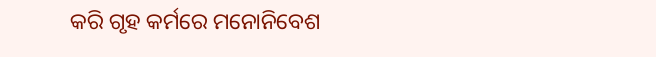କରି ଗୃହ କର୍ମରେ ମନୋନିବେଶ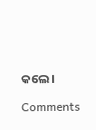କଲେ ।

Comments